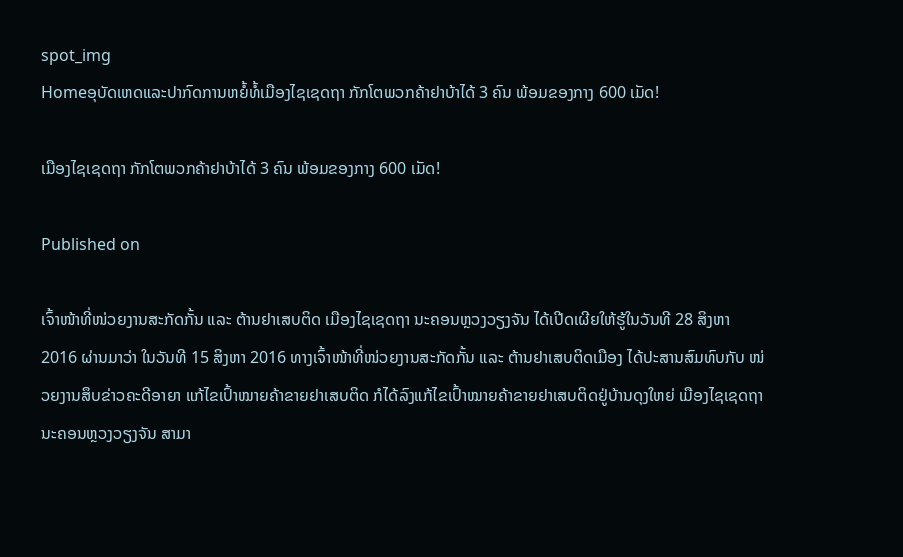spot_img
Homeອຸບັດເຫດແລະປາກົດການຫຍໍ້ທໍ້ເມືອງໄຊເຊດຖາ ກັກໂຕພວກຄ້າຢາບ້າໄດ້ 3 ຄົນ ພ້ອມຂອງກາງ 600 ເມັດ!

ເມືອງໄຊເຊດຖາ ກັກໂຕພວກຄ້າຢາບ້າໄດ້ 3 ຄົນ ພ້ອມຂອງກາງ 600 ເມັດ!

Published on

ເຈົ້າໜ້າທີ່ໜ່ວຍງານສະກັດກັ້ນ ແລະ ຕ້ານຢາເສບຕິດ ເມືອງໄຊເຊດຖາ ນະຄອນຫຼວງວຽງຈັນ ໄດ້ເປີດເຜີຍໃຫ້ຮູ້ໃນວັນທີ 28 ສິງຫາ 2016 ຜ່ານມາວ່າ ໃນວັນທີ 15 ສິງຫາ 2016 ທາງເຈົ້າໜ້າທີ່ໜ່ວຍງານສະກັດກັ້ນ ແລະ ຕ້ານຢາເສບຕິດເມືອງ ໄດ້ປະສານສົມທົບກັບ ໜ່ວຍງານສຶບຂ່າວຄະດີອາຍາ ແກ້ໄຂເປົ້າໝາຍຄ້າຂາຍຢາເສບຕິດ ກໍໄດ້ລົງແກ້ໄຂເປົ້າໝາຍຄ້າຂາຍຢາເສບຕິດຢູ່ບ້ານດຸງໃຫຍ່ ເມືອງໄຊເຊດຖາ ນະຄອນຫຼວງວຽງຈັນ ສາມາ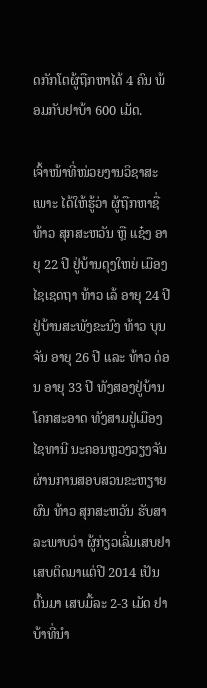ດກັກໂຕຜູ້ຖືກຫາໄດ້ 4 ຄົນ ພ້ອມກັບຢາບ້າ 600 ເມັດ.

ເຈົ້າໜ້າທີ່ໜ່ວຍງານວິຊາສະເພາະ ໄດ້ໃຫ້ຮູ້ວ່າ ຜູ້ຖືກຫາຊື່ ທ້າວ ສຸກສະຫວັນ ຫຼື ແຊ໋ງ ອາຍຸ 22 ປີ ຢູ່ບ້ານດຸງໃຫຍ່ ເມືອງໄຊເຊດຖາ ທ້າວ ເລ້ ອາຍຸ 24 ປີ ຢູ່ບ້ານສະພັງຂະນົງ ທ້າວ ບຸນຈັນ ອາຍຸ 26 ປີ ແລະ ທ້າວ ດ່ອນ ອາຍຸ 33 ປີ ທັງສອງຢູ່ບ້ານໂຄກສະອາດ ທັງສາມຢູ່ເມືອງໄຊທານີ ນະຄອນຫຼວງວຽງຈັນ ຜ່ານການສອບສວນຂະຫຽາຍຜົນ ທ້າວ ສຸກສະຫວັນ ຮັບສາລະພາບວ່າ ຜູ້ກ່ຽວເລີ່ມເສບຢາເສບຕິດມາແຕ່ປີ 2014 ເປັນຕົ້ນມາ ເສບມື້ລະ 2-3 ເມັດ ຢາບ້າທີ່ນໍາ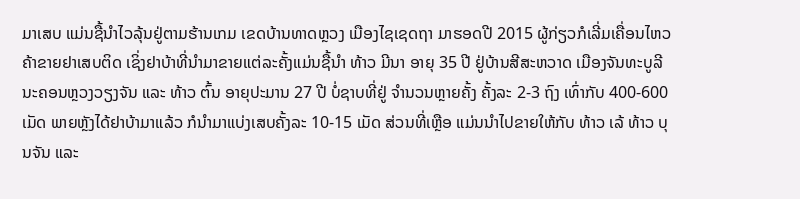ມາເສບ ແມ່ນຊື້ນໍາໄວລຸ້ນຢູ່ຕາມຮ້ານເກມ ເຂດບ້ານທາດຫຼວງ ເມືອງໄຊເຊດຖາ ມາຮອດປີ 2015 ຜູ້ກ່ຽວກໍເລີ່ມເຄື່ອນໄຫວ ຄ້າຂາຍຢາເສບຕິດ ເຊິ່ງຢາບ້າທີ່ນໍາມາຂາຍແຕ່ລະຄັ້ງແມ່ນຊື້ນໍາ ທ້າວ ມີນາ ອາຍຸ 35 ປີ ຢູ່ບ້ານສີສະຫວາດ ເມືອງຈັນທະບູລີ ນະຄອນຫຼວງວຽງຈັນ ແລະ ທ້າວ ຕົ້ນ ອາຍຸປະມານ 27 ປີ ບໍ່ຊາບທີ່ຢູ່ ຈໍານວນຫຼາຍຄັ້ງ ຄັ້ງລະ 2-3 ຖົງ ເທົ່າກັບ 400-600 ເມັດ ພາຍຫຼັງໄດ້ຢາບ້າມາແລ້ວ ກໍນໍາມາແບ່ງເສບຄັ້ງລະ 10-15 ເມັດ ສ່ວນທີ່ເຫຼືອ ແມ່ນນໍາໄປຂາຍໃຫ້ກັບ ທ້າວ ເລ້ ທ້າວ ບຸນຈັນ ແລະ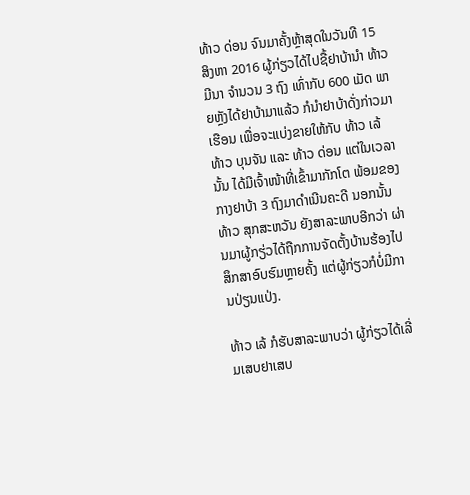ທ້າວ ດ່ອນ ຈົນມາຄັ້ງຫຼ້າສຸດໃນວັນທີ 15 ສິງຫາ 2016 ຜູ້ກ່ຽວໄດ້ໄປຊື້ຢາບ້ານໍາ ທ້າວ ມີນາ ຈໍານວນ 3 ຖົງ ເທົ່າກັບ 600 ເມັດ ພາຍຫຼັງໄດ້ຢາບ້າມາແລ້ວ ກໍນໍາຢາບ້າດັ່ງກ່າວມາເຮືອນ ເພື່ອຈະແບ່ງຂາຍໃຫ້ກັບ ທ້າວ ເລ້ ທ້າວ ບຸນຈັນ ແລະ ທ້າວ ດ່ອນ ແຕ່ໃນເວລານັ້ນ ໄດ້ມີເຈົ້າໜ້າທີ່ເຂົ້າມາກັກໂຕ ພ້ອມຂອງກາງຢາບ້າ 3 ຖົງມາດໍາເນີນຄະດີ ນອກນັ້ນ ທ້າວ ສຸກສະຫວັນ ຍັງສາລະພາບອີກວ່າ ຜ່ານມາຜູ້ກຽ່ວໄດ້ຖືກການຈັດຕັ້ງບ້ານຮ້ອງໄປສຶກສາອົບຮົມຫຼາຍຄັ້ງ ແຕ່ຜູ້ກ່ຽວກໍບໍ່ມີການປ່ຽນແປ່ງ.

ທ້າວ ເລ້ ກໍຮັບສາລະພາບວ່າ ຜູ້ກ່ຽວໄດ້ເລີ່ມເສບຢາເສບ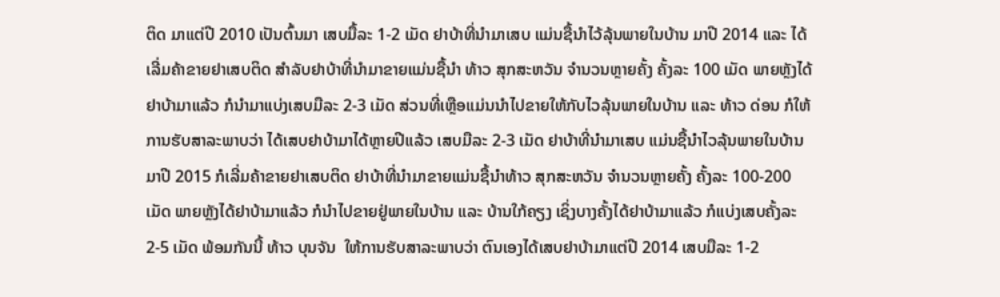ຕິດ ມາແຕ່ປີ 2010 ເປັນຕົ້ນມາ ເສບມື້ລະ 1-2 ເມັດ ຢາບ້າທີ່ນໍາມາເສບ ແມ່ນຊື້ນໍາໄວ້ລຸ້ນພາຍໃນບ້ານ ມາປີ 2014 ແລະ ໄດ້ເລີ່ມຄ້າຂາຍຢາເສບຕິດ ສໍາລັບຢາບ້າທີ່ນໍາມາຂາຍແມ່ນຊື້ນໍາ ທ້າວ ສຸກສະຫວັນ ຈໍານວນຫຼາຍຄັ້ງ ຄັ້ງລະ 100 ເມັດ ພາຍຫຼັງໄດ້ຢາບ້າມາແລ້ວ ກໍນໍາມາແບ່ງເສບມືລະ 2-3 ເມັດ ສ່ວນທີ່ເຫຼືອແມ່ນນໍາໄປຂາຍໃຫ້ກັບໄວລຸ້ນພາຍໃນບ້ານ ແລະ ທ້າວ ດ່ອນ ກໍໃຫ້ການຮັບສາລະພາບວ່າ ໄດ້ເສບຢາບ້າມາໄດ້ຫຼາຍປີແລ້ວ ເສບມືລະ 2-3 ເມັດ ຢາບ້າທີ່ນໍາມາເສບ ແມ່ນຊື້ນໍາໄວລຸ້ນພາຍໃນບ້ານ ມາປີ 2015 ກໍເລີ່ມຄ້າຂາຍຢາເສບຕິດ ຢາບ້າທີ່ນໍາມາຂາຍແມ່ນຊື້ນໍາທ້າວ ສຸກສະຫວັນ ຈໍານວນຫຼາຍຄັ້ງ ຄັ້ງລະ 100-200 ເມັດ ພາຍຫຼັງໄດ້ຢາບ້າມາແລ້ວ ກໍນໍາໄປຂາຍຢູ່ພາຍໃນບ້ານ ແລະ ບ້ານໃກ້ຄຽງ ເຊິ່ງບາງຄັ້ງໄດ້ຢາບ້າມາແລ້ວ ກໍແບ່ງເສບຄັ້ງລະ 2-5 ເມັດ ພ້ອມກັນນີ້ ທ້າວ ບຸນຈັນ  ໃຫ້ການຮັບສາລະພາບວ່າ ຕົນເອງໄດ້ເສບຢາບ້າມາແຕ່ປີ 2014 ເສບມືລະ 1-2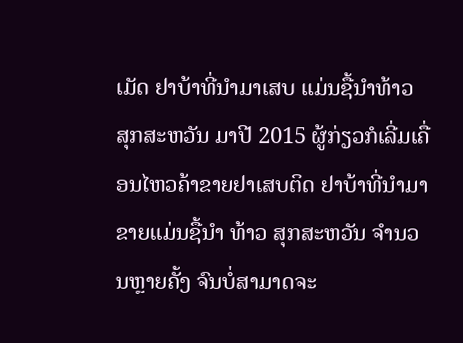ເມັດ ຢາບ້າທີ່ນໍາມາເສບ ແມ່ນຊື້ນໍາທ້າວ ສຸກສະຫວັນ ມາປີ 2015 ຜູ້ກ່ຽວກໍເລີ່ມເຄື່ອນໄຫວຄ້າຂາຍຢາເສບຕິດ ຢາບ້າທີ່ນໍາມາຂາຍແມ່ນຊື້ນໍາ ທ້າວ ສຸກສະຫວັນ ຈໍານວນຫຼາຍຄັ້ງ ຈົນບໍ່ສາມາດຈະ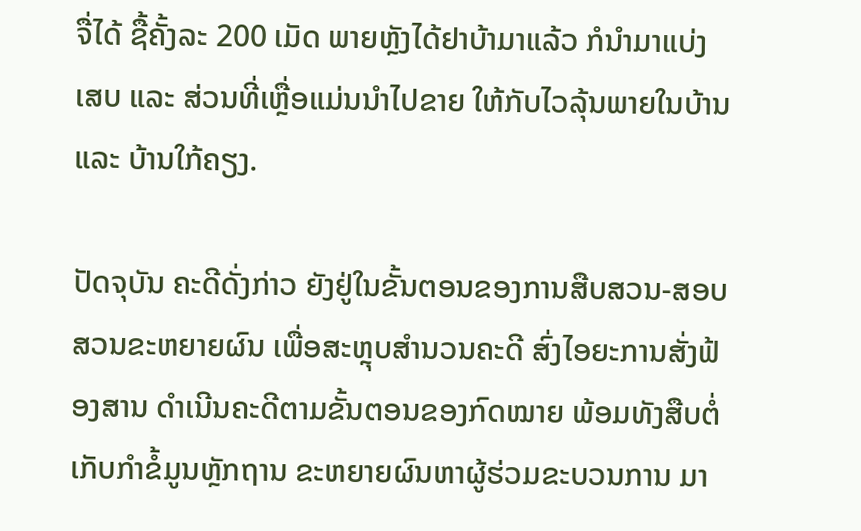ຈື່ໄດ້ ຊື້ຄັ້ງລະ 200 ເມັດ ພາຍຫຼັງໄດ້ຢາບ້າມາແລ້ວ ກໍນໍາມາແບ່ງເສບ ແລະ ສ່ວນທີ່ເຫຼື່ອແມ່ນນໍາໄປຂາຍ ໃຫ້ກັບໄວລຸ້ນພາຍໃນບ້ານ ແລະ ບ້ານໃກ້ຄຽງ.

ປັດຈຸບັນ ຄະດີດັ່ງກ່າວ ຍັງຢູ່ໃນຂັ້ນຕອນຂອງການສືບສວນ-ສອບສວນຂະຫຍາຍຜົນ ເພື່ອສະຫຼຸບສໍານວນຄະດີ ສົ່ງໄອຍະການສັ່ງຟ້ອງສານ ດໍາເນີນຄະດີຕາມຂັ້ນຕອນຂອງກົດໝາຍ ພ້ອມທັງສືບຕໍ່ເກັບກໍາຂໍ້ມູນຫຼັກຖານ ຂະຫຍາຍຜົນຫາຜູ້ຮ່ວມຂະບວນການ ມາ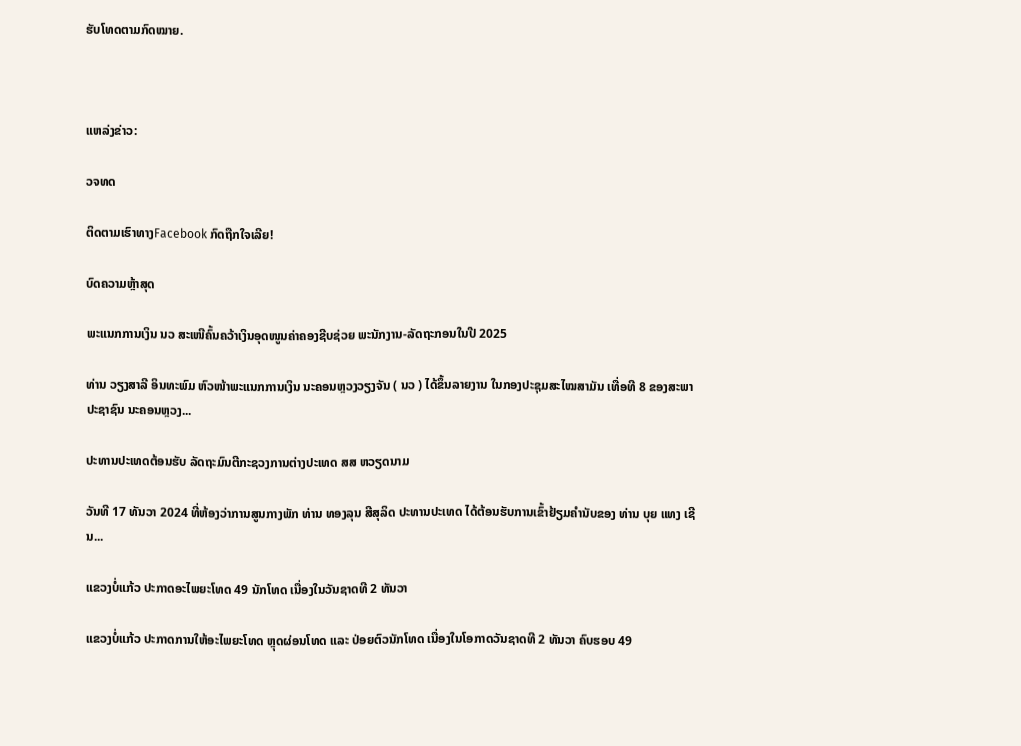ຮັບໂທດຕາມກົດໝາຍ.



ແຫລ່ງຂ່າວ:

ວຈທດ

ຕິດຕາມເຮົາທາງFacebook ກົດຖືກໃຈເລີຍ!

ບົດຄວາມຫຼ້າສຸດ

ພະແນກການເງິນ ນວ ສະເໜີຄົ້ນຄວ້າເງິນອຸດໜູນຄ່າຄອງຊີບຊ່ວຍ ພະນັກງານ-ລັດຖະກອນໃນປີ 2025

ທ່ານ ວຽງສາລີ ອິນທະພົມ ຫົວໜ້າພະແນກການເງິນ ນະຄອນຫຼວງວຽງຈັນ ( ນວ ) ໄດ້ຂຶ້ນລາຍງານ ໃນກອງປະຊຸມສະໄໝສາມັນ ເທື່ອທີ 8 ຂອງສະພາປະຊາຊົນ ນະຄອນຫຼວງ...

ປະທານປະເທດຕ້ອນຮັບ ລັດຖະມົນຕີກະຊວງການຕ່າງປະເທດ ສສ ຫວຽດນາມ

ວັນທີ 17 ທັນວາ 2024 ທີ່ຫ້ອງວ່າການສູນກາງພັກ ທ່ານ ທອງລຸນ ສີສຸລິດ ປະທານປະເທດ ໄດ້ຕ້ອນຮັບການເຂົ້າຢ້ຽມຄຳນັບຂອງ ທ່ານ ບຸຍ ແທງ ເຊີນ...

ແຂວງບໍ່ແກ້ວ ປະກາດອະໄພຍະໂທດ 49 ນັກໂທດ ເນື່ອງໃນວັນຊາດທີ 2 ທັນວາ

ແຂວງບໍ່ແກ້ວ ປະກາດການໃຫ້ອະໄພຍະໂທດ ຫຼຸດຜ່ອນໂທດ ແລະ ປ່ອຍຕົວນັກໂທດ ເນື່ອງໃນໂອກາດວັນຊາດທີ 2 ທັນວາ ຄົບຮອບ 49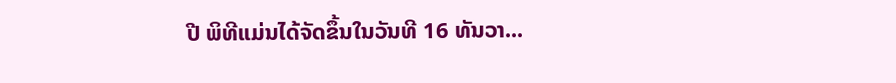ປີ ພິທີແມ່ນໄດ້ຈັດຂຶ້ນໃນວັນທີ 16 ທັນວາ...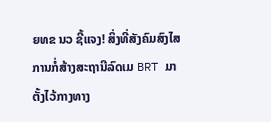ຍທຂ ນວ ຊີ້ແຈງ! ສິ່ງທີ່ສັງຄົມສົງໄສ ການກໍ່ສ້າງສະຖານີລົດເມ BRT ມາຕັ້ງໄວ້ກາງທາງ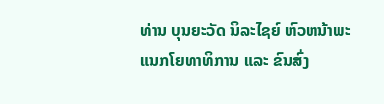ທ່ານ ບຸນຍະວັດ ນິລະໄຊຍ໌ ຫົວຫນ້າພະແນກໂຍທາທິການ ແລະ ຂົນສົ່ງ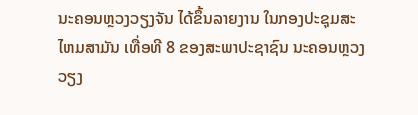ນະຄອນຫຼວງວຽງຈັນ ໄດ້ຂຶ້ນລາຍງານ ໃນກອງປະຊຸມສະໄຫມສາມັນ ເທື່ອທີ 8 ຂອງສະພາປະຊາຊົນ ນະຄອນຫຼວງວຽງ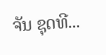ຈັນ ຊຸດທີ...